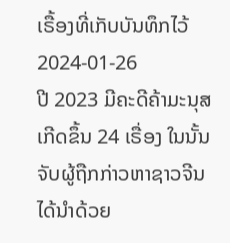ເຣື້ອງທີ່ເກັບບັນທຶກໄວ້
2024-01-26
ປີ 2023 ມີຄະດີຄ້າມະນຸສເກີດຂຶ້ນ 24 ເຣື່ອງ ໃນນັ້ນ ຈັບຜູ້ຖືກກ່າວຫາຊາວຈີນ ໄດ້ນໍາດ້ວຍ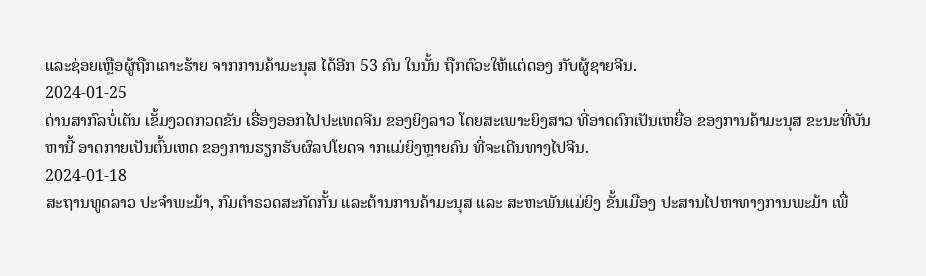ແລະຊ່ອຍເຫຼືອຜູ້ຖືກເຄາະຮ້າຍ ຈາກການຄ້າມະນຸສ ໄດ້ອີກ 53 ຄົນ ໃນນັ້ນ ຖືກຕົວະໃຫ້ແຕ່ດອງ ກັບຜູ້ຊາຍຈີນ.
2024-01-25
ດ່ານສາກົລບໍ່ເຕັນ ເຂັ້ມງວດກວດຂັນ ເຣື່ອງອອກໄປປະເທດຈີນ ຂອງຍິງລາວ ໂດຍສະເພາະຍິງສາວ ທີ່ອາດຕົກເປັນເຫຍື່ອ ຂອງການຄ້າມະນຸສ ຂະນະທີ່ບັນຫານີ້ ອາດກາຍເປັນຕົ້ນເຫດ ຂອງການຮຽກຮັບຜົລປໂຍດຈ າກແມ່ຍິງຫຼາຍຄົນ ທີ່ຈະເດີນທາງໄປຈີນ.
2024-01-18
ສະຖານທູດລາວ ປະຈໍາພະມ້າ, ກົມຕໍາຣວດສະກັດກັ້ນ ແລະຕ້ານການຄ້າມະນຸສ ແລະ ສະຫະພັນແມ່ຍິງ ຂັ້ນເມືອງ ປະສານໄປຫາທາງການພະມ້າ ເພື່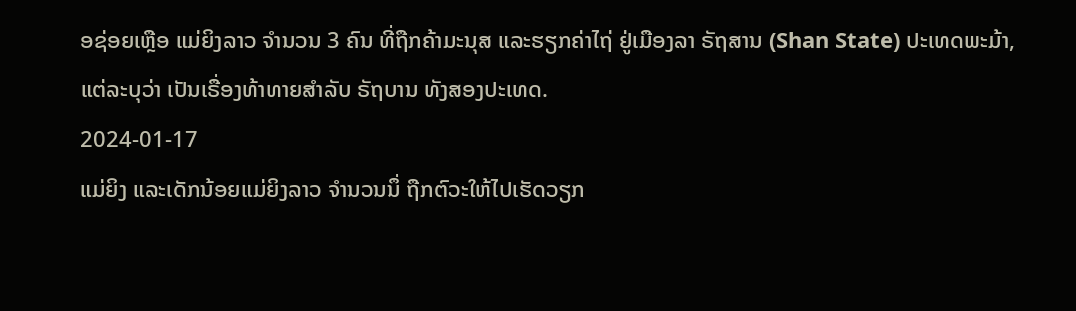ອຊ່ອຍເຫຼືອ ແມ່ຍິງລາວ ຈໍານວນ 3 ຄົນ ທີ່ຖືກຄ້າມະນຸສ ແລະຮຽກຄ່າໄຖ່ ຢູ່ເມືອງລາ ຣັຖສານ (Shan State) ປະເທດພະມ້າ, ແຕ່ລະບຸວ່າ ເປັນເຣື່ອງທ້າທາຍສຳລັບ ຣັຖບານ ທັງສອງປະເທດ.
2024-01-17
ແມ່ຍິງ ແລະເດັກນ້ອຍແມ່ຍິງລາວ ຈຳນວນນຶ່ ຖືກຕົວະໃຫ້ໄປເຮັດວຽກ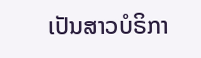ເປັນສາວບໍຣິກາ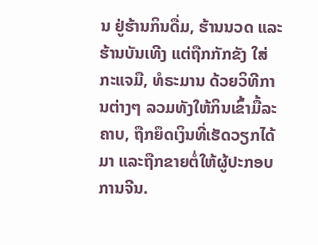ນ ຢູ່ຮ້ານກິນດື່ມ, ຮ້ານນວດ ແລະ ຮ້ານບັນເທີງ ແຕ່ຖືກກັກຂັງ ໃສ່ກະແຈມື, ທໍຣະມານ ດ້ວຍວິທີການຕ່າງໆ ລວມທັງໃຫ້ກິນເຂົ້າມື້ລະຄາບ, ຖືກຍຶດເງິນທີ່ເຮັດວຽກໄດ້ມາ ແລະຖືກຂາຍຕໍ່ໃຫ້ຜູ້ປະກອບການຈີນ.